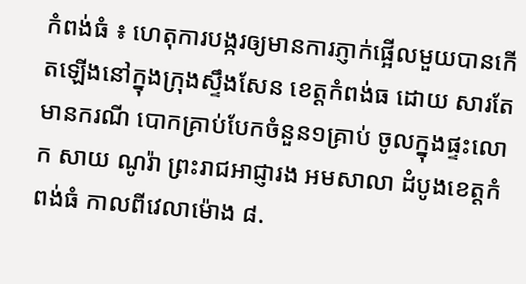កំពង់ធំ ៖ ហេតុការបង្ករឲ្យមានការភ្ញាក់ផ្អើលមួយបានកើតឡើងនៅក្នុងក្រុងស្ទឹងសែន ខេត្តកំពង់ធ ដោយ សារតែមានករណី បោកគ្រាប់បែកចំនួន១គ្រាប់ ចូលក្នុងផ្ទះលោក សាយ ណូរ៉ា ព្រះរាជអាជ្ញារង អមសាលា ដំបូងខេត្តកំពង់ធំ កាលពីវេលាម៉ោង ៨.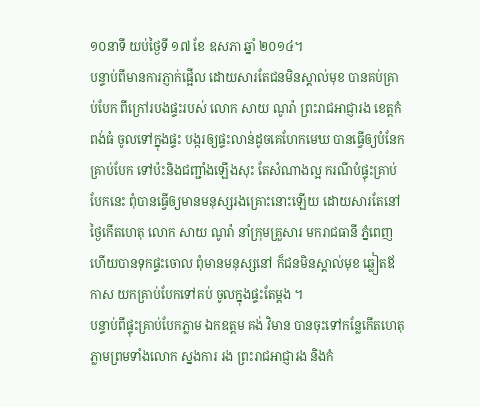១០នាទី យប់ថ្ងៃទី ១៧ ខែ ឧសភា ឆ្នាំ ២០១៤។
បន្ទាប់ពីមានការភ្ញាក់ផ្អើល ដោយសារតែជនមិនស្គាល់មុខ បានគប់គ្រាប់បែក ពីក្រៅរបងផ្ទះរបស់ លោក សាយ ណូរ៉ា ព្រះរាជអាជ្ញារង ខេត្តកំពង់ធំ ចូលទៅក្នុងផ្ទះ បង្ករឲ្យផ្ទះលាន់ដូចគេហែកមេឃ បានធ្វើឲ្យបំនែកគ្រាប់បែក ទៅប៉ះនិងជញ្ជាំងឡើងសុះ តែសំណាងល្អ ករណីបំផ្ទុះគ្រាប់បែកនេះ ពុំបានធ្វើឲ្យមានមនុស្សរងគ្រោះនោះឡើយ ដោយសារតែនៅថ្ងៃកើតហេតុ លោក សាយ ណូរ៉ា នាំក្រុមគ្រួសារ មករាជធានី ភ្នំពេញ ហើយបានទុកផ្ទះចោល ពុំមានមនុស្សនៅ ក៏ជនមិនស្គាល់មុខ ឆ្លៀតឪកាស យកគ្រាប់បែកទៅគប់ ចូលក្នុងផ្ទះតែម្តង ។
បន្ទាប់ពីផ្ទុះគ្រាប់បែកភ្លាម ឯកឧត្តម គង់ វិមាន បានចុះទៅកន្លែកើតហេតុ ភ្លាមព្រមទាំងលោក ស្នងការ រង ព្រះរាជអាជ្ញារង និងកំ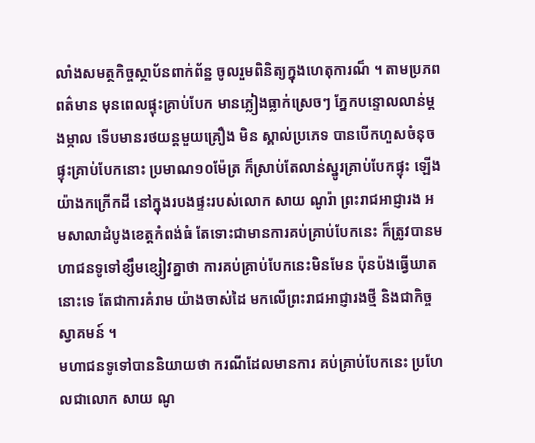លាំងសមត្ថកិច្ចស្ថាប័នពាក់ព័ន្ឋ ចូលរួមពិនិត្យក្នុងហេតុការណ៏ ។ តាមប្រភពពត៌មាន មុនពេលផ្ទុះគ្រាប់បែក មានភ្លៀងធ្លាក់ស្រេចៗ ភ្នែកបន្ទោលលាន់ម្តងម្កាល ទើបមានរថយន្តមួយគ្រឿង មិន ស្គាល់ប្រភេទ បានបើកហួសចំនុចផ្ទុះគ្រាប់បែកនោះ ប្រមាណ១០ម៉ែត្រ ក៏ស្រាប់តែលាន់ស្នូរគ្រាប់បែកផ្ទុះ ឡើងយ៉ាងកក្រើកដី នៅក្នុងរបងផ្ទះរបស់លោក សាយ ណូរ៉ា ព្រះរាជអាជ្ញារង អមសាលាដំបូងខេត្តកំពង់ធំ តែទោះជាមានការគប់គ្រាប់បែកនេះ ក៏ត្រូវបានមហាជនទូទៅខ្សឹមខ្សៀវគ្នាថា ការគប់គ្រាប់បែកនេះមិនមែន ប៉ុនប៉ងធ្វើឃាតនោះទេ តែជាការគំរាម យ៉ាងចាស់ដៃ មកលើព្រះរាជអាជ្ញារងថ្មី និងជាកិច្ចស្វាគមន៍ ។
មហាជនទូទៅបាននិយាយថា ករណីដែលមានការ គប់គ្រាប់បែកនេះ ប្រហែលជាលោក សាយ ណូ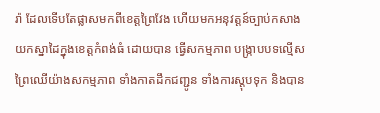រ៉ា ដែលទើបតែផ្លាសមកពីខេត្តព្រៃវែង ហើយមកអនុវត្តន៍ច្បាប់កសាងយកស្នាដៃក្នុងខេត្តកំពង់ធំ ដោយបាន ធ្វើសកម្មភាព បង្ក្រាបបទល្មើសព្រៃឈើយ៉ាងសកម្មភាព ទាំងកាតដឹកជញ្ជូន ទាំងការស្តុបទុក និងបាន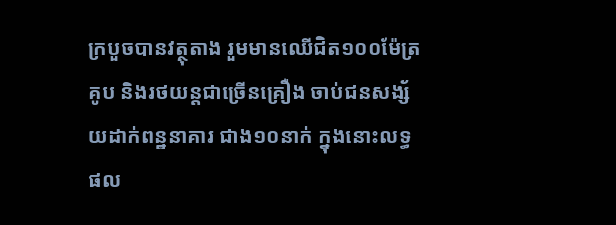ក្របួចបានវត្ថុតាង រួមមានឈើជិត១០០ម៉ែត្រគូប និងរថយន្តជាច្រើនគ្រឿង ចាប់ជនសង្ស័យដាក់ពន្ឋនាគារ ជាង១០នាក់ ក្នុងនោះលទ្ធផល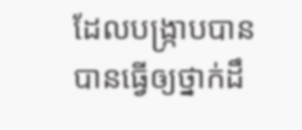ដែលបង្ក្រាបបាន បានធ្វើឲ្យថ្នាក់ដឹ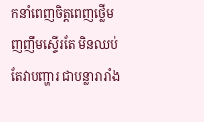កនាំពេញចិត្តពេញថ្លើម ញញឹមស្ទើរតែ មិនឈប់ តែវាបញ្ហារ ជាបន្លារារាំង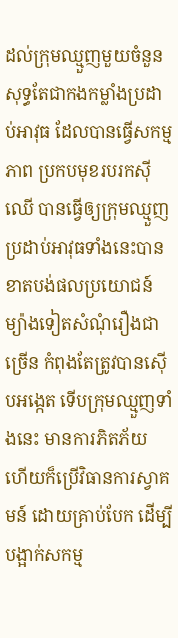ដល់ក្រុមឈ្មួញមួយចំនួន សុទ្ធតែជាកងកម្លាំងប្រដាប់អាវុធ ដែលបានធ្វើសកម្មភាព ប្រកបមុខរបរកស៊ីឈើ បានធ្វើឲ្យក្រុមឈ្មួញប្រដាប់អាវុធទាំងនេះបានខាតបង់ផលប្រយោជន៍ ម្យ៉ាងទៀតសំណុំរឿងជាច្រើន កំពុងតែត្រូវបានស៊ើបអង្កេត ទើបក្រុមឈ្មួញទាំងនេះ មានការភិតភ័យ ហើយក៏ប្រើវិធានការស្វាគមន៍ ដោយគ្រាប់បែក ដើម្បីបង្អាក់សកម្ម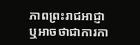ភាពព្រះរាជអាជ្ញា ឬអាចថាជាការកា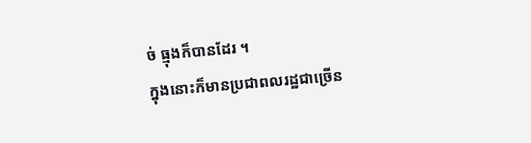ច់ ធ្មុងក៏បានដែរ ។
ក្នុងនោះក៏មានប្រជាពលរដ្ឋជាច្រើន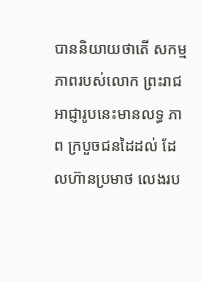បាននិយាយថាតើ សកម្មភាពរបស់លោក ព្រះរាជអាជ្ញារូបនេះមានលទ្ធ ភាព ក្របួចជនដៃដល់ ដែលហ៊ានប្រមាថ លេងរប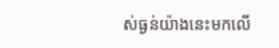ស់ធ្ងន់យ៉ាងនេះមកលើ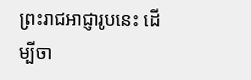ព្រះរាជអាជ្ញារូបនេះ ដើម្បីចា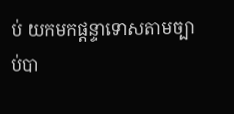ប់ យកមកផ្តន្ទាទោសតាមច្បាប់បា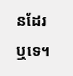នដែរឬទេ។